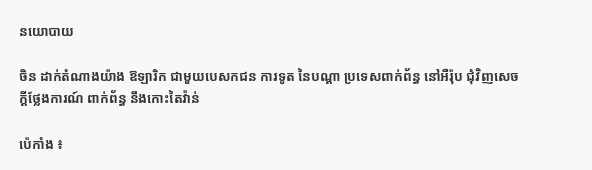នយោបាយ

ចិន ដាក់តំណាងយ៉ាង ឱឡារិក ជាមួយបេសកជន ការទូត នៃបណ្តា ប្រទេសពាក់ព័ន្ធ នៅអឺរ៉ុប ជុំវិញសេចក្តីថ្លែងការណ៍ ពាក់ព័ន្ធ នឹងកោះតៃវ៉ាន់

ប៉េកាំង ៖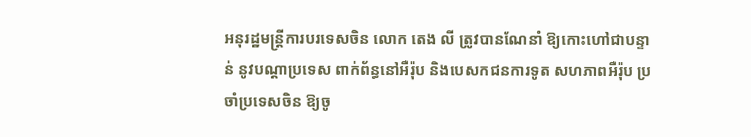អនុរដ្ឋមន្ត្រីការបរទេសចិន លោក តេង លី ត្រូវបានណែនាំ ឱ្យកោះហៅជាបន្ទាន់ នូវបណ្តាប្រទេស ពាក់ព័ន្ធនៅអឺរ៉ុប និងបេសកជនការទូត សហភាពអឺរ៉ុប ប្រចាំប្រទេសចិន ឱ្យចូ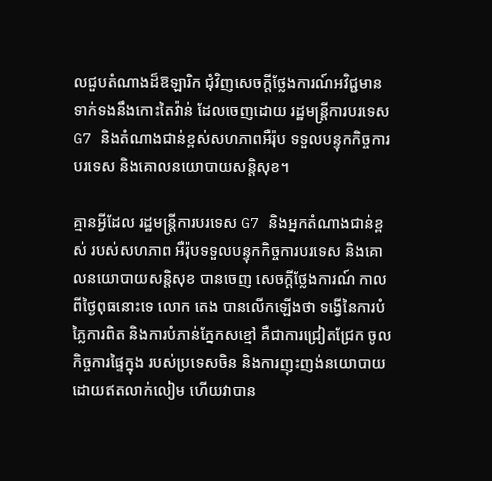លជួបតំណាងដ៏ឱឡារិក ជុំវិញសេចក្តីថ្លែងការណ៍អវិជ្ជមាន ទាក់ទងនឹងកោះតៃវ៉ាន់ ដែលចេញដោយ រដ្ឋមន្ត្រីការបរទេស G7 និងតំណាងជាន់ខ្ពស់សហភាពអឺរ៉ុប ទទួលបន្ទុកកិច្ចការបរទេស និងគោលនយោបាយសន្តិសុខ។

គ្មានអ្វីដែល រដ្ឋមន្ត្រីការបរទេស G7 និងអ្នកតំណាងជាន់ខ្ពស់ របស់សហភាព អឺរ៉ុបទទួលបន្ទុកកិច្ចការបរទេស និងគោលនយោបាយសន្តិសុខ បានចេញ សេចក្តីថ្លែងការណ៍ កាលពីថ្ងៃពុធនោះទេ លោក តេង បានលើកឡើងថា ទង្វើនៃការបំភ្លៃការពិត និងការបំភាន់ភ្នែកសខ្មៅ គឺជាការជ្រៀតជ្រែក ចូលកិច្ចការផ្ទៃក្នុង របស់ប្រទេសចិន និងការញុះញង់នយោបាយ ដោយឥតលាក់លៀម ហើយវាបាន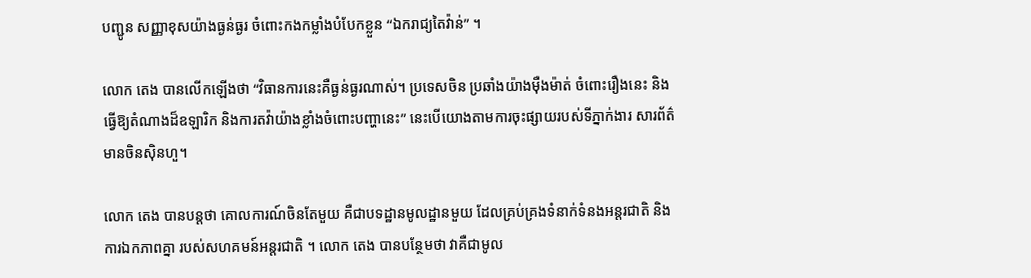បញ្ជូន សញ្ញាខុសយ៉ាងធ្ងន់ធ្ងរ ចំពោះកងកម្លាំងបំបែកខ្លួន “ឯករាជ្យតៃវ៉ាន់” ។

លោក តេង បានលើកឡើងថា “វិធានការនេះគឺធ្ងន់ធ្ងរណាស់។ ប្រទេសចិន ប្រឆាំងយ៉ាងម៉ឺងម៉ាត់ ចំពោះរឿងនេះ និងធ្វើឱ្យតំណាងដ៏ឧឡារិក និងការតវ៉ាយ៉ាងខ្លាំងចំពោះបញ្ហានេះ” នេះបើយោងតាមការចុះផ្សាយរបស់ទីភ្នាក់ងារ សារព័ត៌មានចិនស៊ិនហួ។

លោក តេង បានបន្ដថា គោលការណ៍ចិនតែមួយ គឺជាបទដ្ឋានមូលដ្ឋានមួយ ដែលគ្រប់គ្រងទំនាក់ទំនងអន្តរជាតិ និងការឯកភាពគ្នា របស់សហគមន៍អន្តរជាតិ ។ លោក តេង បានបន្ថែមថា វាគឺជាមូល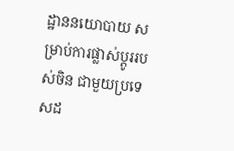ដ្ឋាននយោបាយ សម្រាប់ការផ្លាស់ប្តូររបស់ចិន ជាមួយប្រទេសដ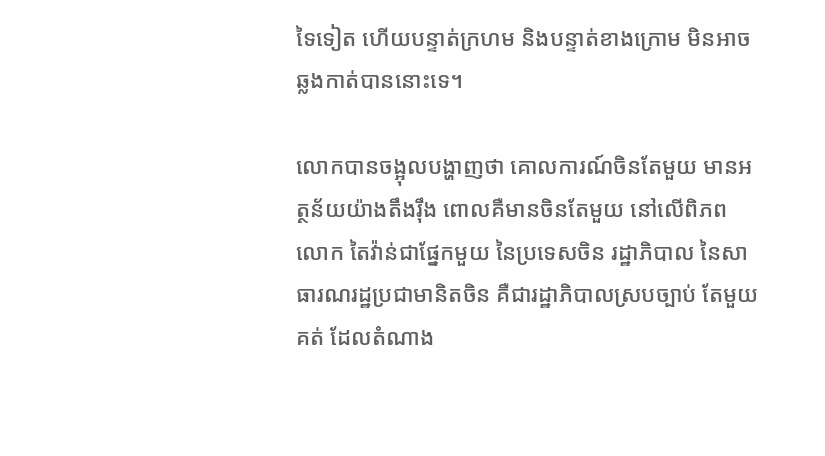ទៃទៀត ហើយបន្ទាត់ក្រហម និងបន្ទាត់ខាងក្រោម មិនអាចឆ្លងកាត់បាននោះទេ។

លោកបានចង្អុលបង្ហាញថា គោលការណ៍ចិនតែមួយ មានអត្ថន័យយ៉ាងតឹងរ៉ឹង ពោលគឺមានចិនតែមួយ នៅលើពិភពលោក តៃវ៉ាន់ជាផ្នែកមួយ នៃប្រទេសចិន រដ្ឋាភិបាល នៃសាធារណរដ្ឋប្រជាមានិតចិន គឺជារដ្ឋាភិបាលស្របច្បាប់ តែមួយគត់ ដែលតំណាង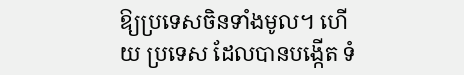ឱ្យប្រទេសចិនទាំងមូល។ ហើយ ប្រទេស ដែលបានបង្កើត ទំ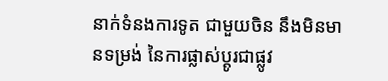នាក់ទំនងការទូត ជាមួយចិន នឹងមិនមានទម្រង់ នៃការផ្លាស់ប្តូរជាផ្លូវ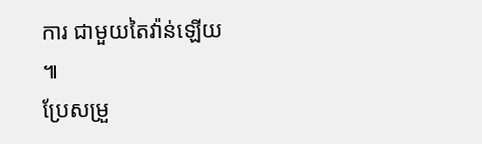ការ ជាមួយតៃវ៉ាន់ឡើយ ៕
ប្រែសម្រួ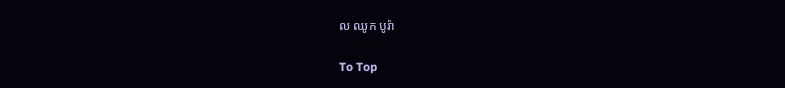ល ឈូក បូរ៉ា

To Top